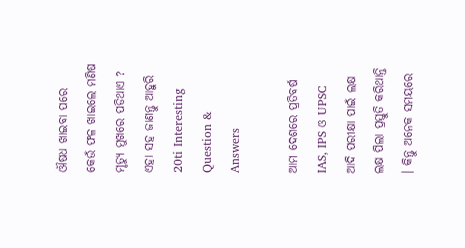ଔଷଧ ଖାଇବା ପରେ କେଉଁ ଫଳ ଖାଇଲେ ମଣିଷ ମୃତ୍ୟୁ ମୁଖରେ ପଡିଥାଏ ? ଏହା ସହ ଜାଣନ୍ତୁ ଆହୁରି 20ti Interesting Question & Answers

ଆମ ଦେଶରେ ପ୍ରତିବର୍ଷ IAS, IPS ଓ UPSC ଆଦି ପରୀକ୍ଷା ପାଇଁ ଲକ୍ଷ ଲକ୍ଷ ପିଲା ପ୍ରସ୍ତୁତି କରିଥାନ୍ତି । କିନ୍ତୁ ଅନେକ ସମୟରେ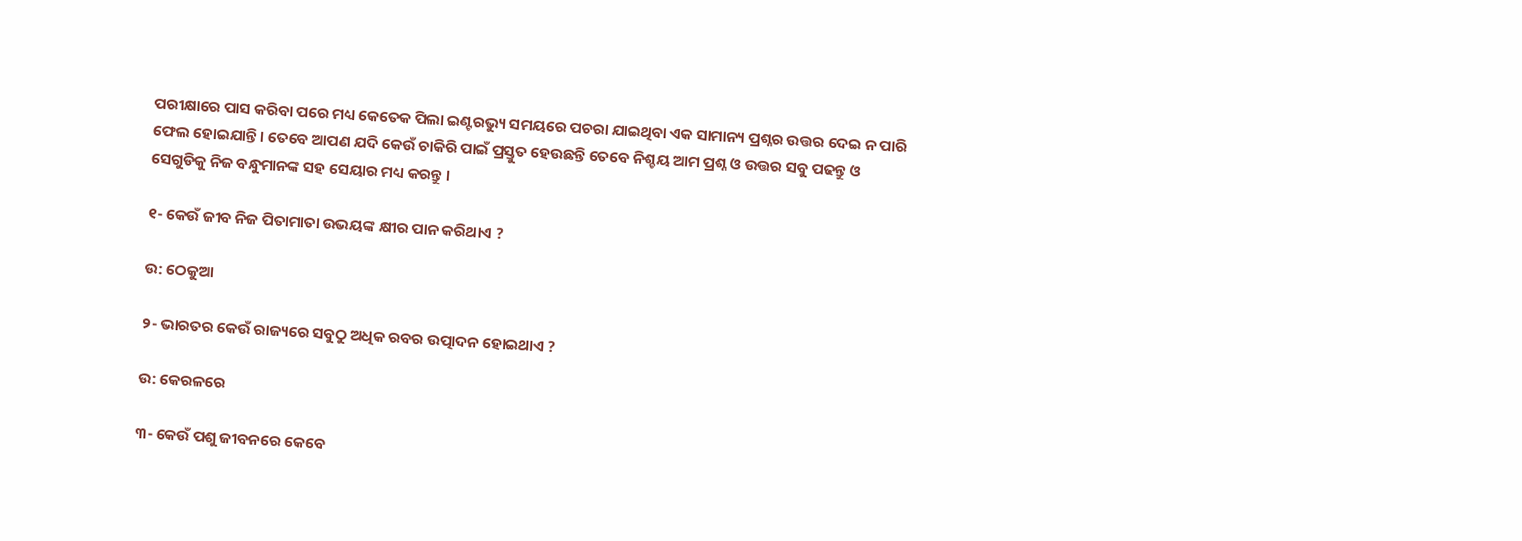ପରୀକ୍ଷାରେ ପାସ କରିବା ପରେ ମଧ୍ୟ କେତେକ ପିଲା ଇଣ୍ଟରଭ୍ୟୁ ସମୟରେ ପଚରା ଯାଇଥିବା ଏକ ସାମାନ୍ୟ ପ୍ରଶ୍ନର ଉତ୍ତର ଦେଇ ନ ପାରି ଫେଲ ହୋଇଯାନ୍ତି । ତେବେ ଆପଣ ଯଦି କେଉଁ ଚାକିରି ପାଇଁ ପ୍ରସ୍ତୁତ ହେଉଛନ୍ତି ତେବେ ନିଶ୍ଚୟ ଆମ ପ୍ରଶ୍ନ ଓ ଉତ୍ତର ସବୁ ପଢନ୍ତୁ ଓ ସେଗୁଡିକୁ ନିଜ ବନ୍ଧୁମାନଙ୍କ ସହ ସେୟାର ମଧ୍ୟ କରନ୍ତୁ ।

୧- କେଉଁ ଜୀବ ନିଜ ପିତାମାତା ଉଭୟଙ୍କ କ୍ଷୀର ପାନ କରିଥାଏ ?

ଉ: ଠେକୁଆ

୨- ଭାରତର କେଉଁ ରାଜ୍ୟରେ ସବୁଠୁ ଅଧିକ ରବର ଉତ୍ପାଦନ ହୋଇଥାଏ ?

ଉ: କେରଳରେ

୩- କେଉଁ ପଶୁ ଜୀବନରେ କେବେ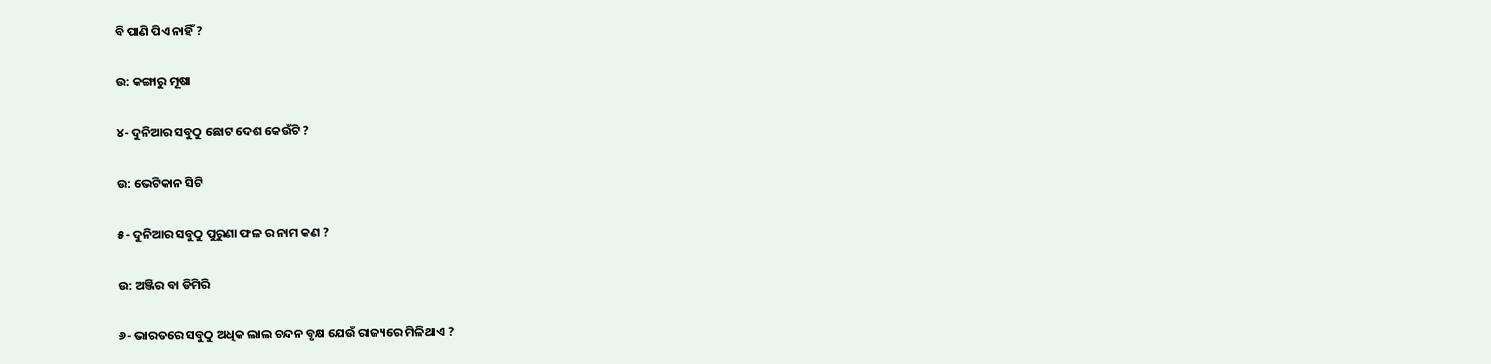ବି ପାଣି ପିଏ ନାହିଁ ?

ଉ: କଙ୍ଗାରୁ ମୂଷା

୪- ଦୁନିଆର ସବୁଠୁ ଛୋଟ ଦେଶ କେଉଁଟି ?

ଉ: ଭେଟିକାନ ସିଟି

୫- ଦୁନିଆର ସବୁଠୁ ପୁରୁଣା ଫଳ ର ନାମ କଣ ?

ଉ: ଅଞ୍ଜିର ବା ଡିମିରି

୬- ଭାରତରେ ସବୁଠୁ ଅଧିକ ଲାଲ ଚନ୍ଦନ ବୃକ୍ଷ ଯେଉଁ ରାଜ୍ୟରେ ମିଳିଥାଏ ?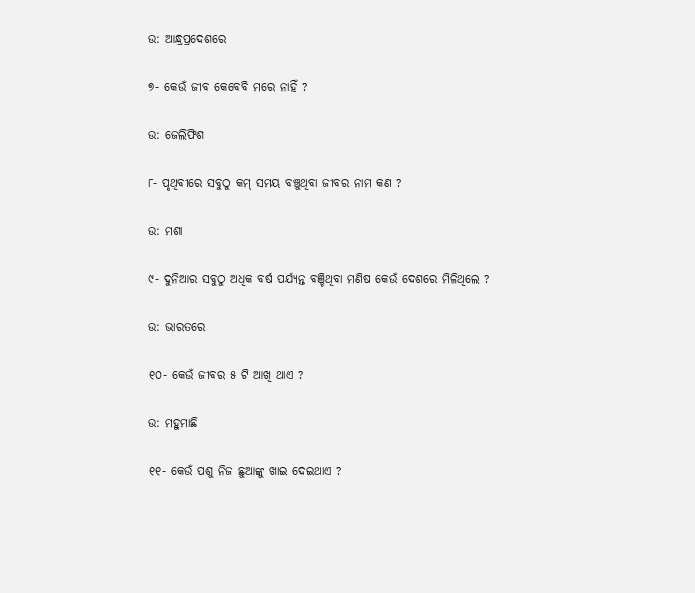ଉ: ଆନ୍ଧ୍ରପ୍ରଦେଶରେ

୭- କେଉଁ ଜୀବ କେବେବି ମରେ ନାହିଁ ?

ଉ: ଜେଲିଫିଶ

୮- ପୃଥିବୀରେ ସବୁଠୁ କମ୍ ସମୟ ବଞ୍ଚୁଥିବା ଜୀବର ନାମ କଣ ?

ଉ: ମଶା

୯- ଦୁନିଆର ସବୁଠୁ ଅଧିକ ବର୍ଷ ପର୍ଯ୍ୟନ୍ତ ବଞ୍ଚିଥିବା ମଣିଷ କେଉଁ ଦେଶରେ ମିଳିଥିଲେ ?

ଉ: ଭାରତରେ

୧୦- କେଉଁ ଜୀବର ୫ ଟି ଆଖି ଥାଏ ?

ଉ: ମହୁମାଛି

୧୧- କେଉଁ ପଶୁ ନିଜ ଛୁଆଙ୍କୁ ଖାଇ ଦେଇଥାଏ ?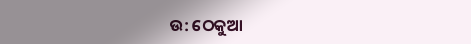ଉ: ଠେକୁଆ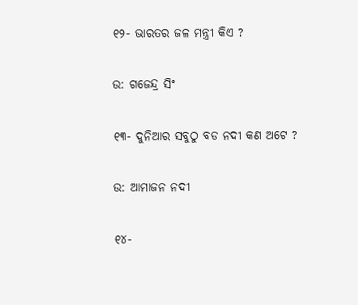୧୨- ଭାରତର ଜଳ ମନ୍ତ୍ରୀ କିଏ ?

ଉ: ଗଜେନ୍ଦ୍ର ସିଂ

୧୩- ଦୁନିଆର ସବୁଠୁ ବଡ ନଦୀ କଣ ଅଟେ ?

ଉ: ଆମାଜନ ନଦୀ

୧୪-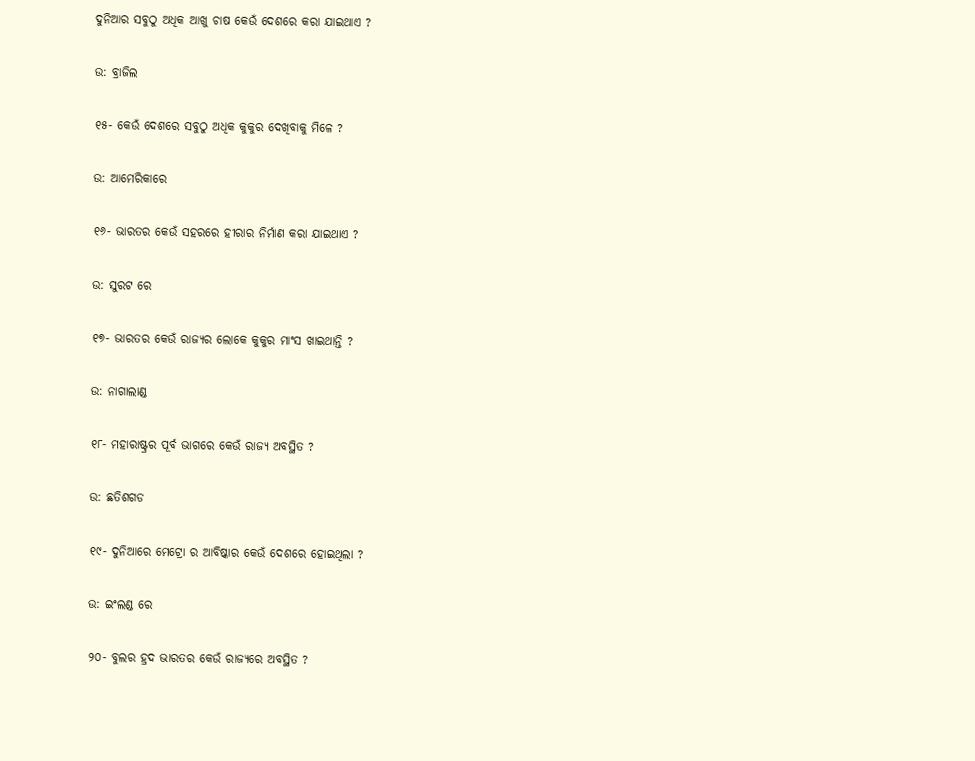ଦୁନିଆର ସବୁଠୁ ଅଧିକ ଆଖୁ ଚାଷ କେଉଁ ଦେଶରେ କରା ଯାଇଥାଏ ?

ଉ: ବ୍ରାଜିଲ

୧୫- କେଉଁ ଦେଶରେ ସବୁଠୁ ଅଧିକ କୁକୁର ଦେଖିବାକୁ ମିଳେ ?

ଉ: ଆମେରିକାରେ

୧୬- ଭାରତର କେଉଁ ସହରରେ ହୀରାର ନିର୍ମାଣ କରା ଯାଇଥାଏ ?

ଉ: ସୁରଟ ରେ

୧୭- ଭାରତର କେଉଁ ରାଜ୍ୟର ଲୋକେ କୁକୁର ମାଂସ ଖାଇଥାନ୍ତି ?

ଉ: ନାଗାଲାଣ୍ଡ

୧୮- ମହାରାଷ୍ଟ୍ରର ପୂର୍ବ ଭାଗରେ କେଉଁ ରାଜ୍ୟ ଅବସ୍ଥିତ ?

ଉ: ଛତିଶଗଡ

୧୯- ଦୁନିଆରେ ମେଟ୍ରୋ ର ଆବିଷ୍କାର କେଉଁ ଦେଶରେ ହୋଇଥିଲା ?

ଉ: ଇଂଲଣ୍ଡ ରେ

୨୦- ବୁଲର ହ୍ରଦ ଭାରତର କେଉଁ ରାଜ୍ୟରେ ଅବସ୍ଥିତ ?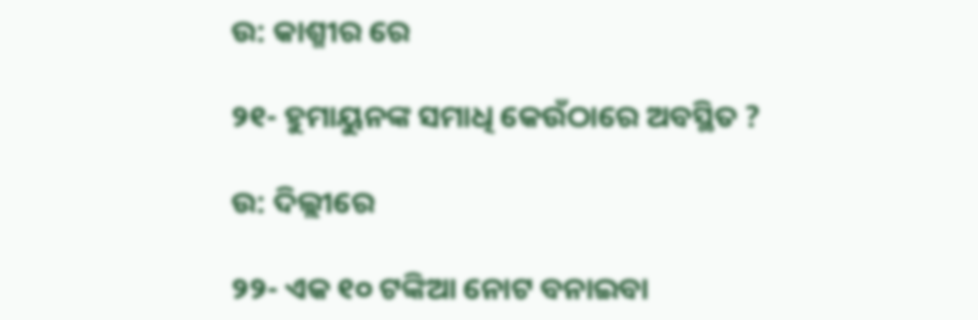ଉ: କାଶ୍ମୀର ରେ

୨୧- ହୁମାୟୁନଙ୍କ ସମାଧି କେଉଁଠାରେ ଅବସ୍ଥିତ ?

ଉ: ଦିଲ୍ଲୀରେ

୨୨- ଏକ ୧୦ ଟଙ୍କିଆ ନୋଟ ବନାଇବା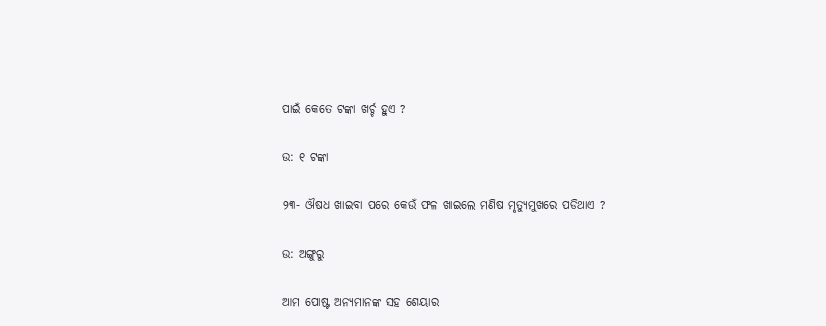ପାଇଁ କେତେ ଟଙ୍କା ଖର୍ଚ୍ଚ ହୁଏ ?

ଉ: ୧ ଟଙ୍କା

୨୩- ଔଷଧ ଖାଇବା ପରେ କେଉଁ ଫଳ ଖାଇଲେ ମଣିଷ ମୃତ୍ୟୁମୁଖରେ ପଡିଥାଏ ?

ଉ: ଅଙ୍ଗୁରୁ

ଆମ ପୋଷ୍ଟ ଅନ୍ୟମାନଙ୍କ ସହ ଶେୟାର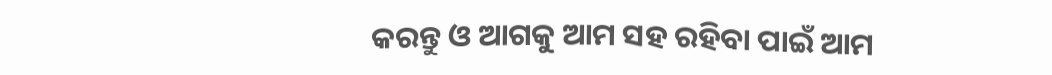କରନ୍ତୁ ଓ ଆଗକୁ ଆମ ସହ ରହିବା ପାଇଁ ଆମ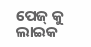ପେଜ୍ କୁ ଲାଇକ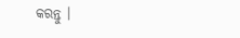କରନ୍ତୁ ।